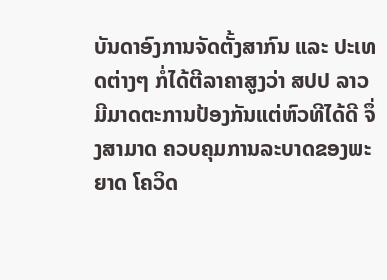ບັນດາອົງການຈັດຕັ້ງສາກົນ ແລະ ປະເທດຕ່າງໆ ກໍ່ໄດ້ຕີລາຄາສູງວ່າ ສປປ ລາວ ມີມາດຕະການປ້ອງກັນແຕ່ຫົວທີໄດ້ດີ ຈຶ່ງສາມາດ ຄວບຄຸມການລະບາດຂອງພະຍາດ ໂຄວິດ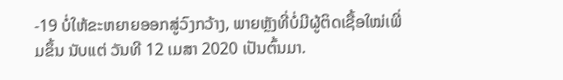-19 ບໍ່ໃຫ້ຂະຫຍາຍອອກສູ່ວົງກວ້າງ, ພາຍຫຼັງທີ່ບໍ່ມີຜູ້ຕິດເຊື້ອໃໝ່ເພີ່ມຂຶ້ນ ນັບແຕ່ ວັນທີ 12 ເມສາ 2020 ເປັນຕົ້ນມາ.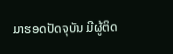ມາຮອດປັດຈຸບັນ ມີຜູ້ຕິດ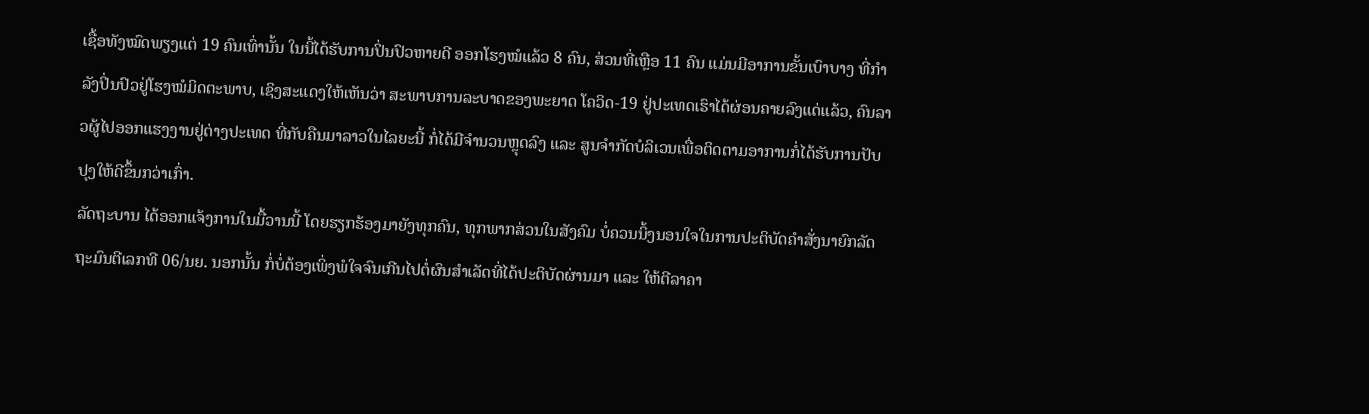ເຊື້ອທັງໝົດພຽງແຕ່ 19 ຄົນເທົ່ານັ້ນ ໃນນີ້ໄດ້ຮັບການປິ່ນປົວຫາຍດີ ອອກໂຮງໝໍແລ້ວ 8 ຄົນ, ສ່ວນທີ່ເຫຼືອ 11 ຄົນ ແມ່ນມີອາການຂັ້ນເບົາບາງ ທີ່ກຳລັງປິ່ນປົວຢູ່ໂຮງໝໍມິດຕະພາບ, ເຊິງສະແດງໃຫ້ເຫັນວ່າ ສະພາບການລະບາດຂອງພະຍາດ ໂຄວິດ-19 ຢູ່ປະເທດເຮົາໄດ້ຜ່ອນຄາຍລົງແດ່ແລ້ວ, ຄົນລາວຜູ້ໄປອອກແຮງງານຢູ່ຕ່າງປະເທດ ທີ່ກັບຄືນມາລາວໃນໄລຍະນີ້ ກໍ່ໄດ້ມີຈຳນວນຫຼຸດລົງ ແລະ ສູນຈຳກັດບໍລິເວນເພື່ອຕິດຕາມອາການກໍ່ໄດ້ຮັບການປັບປຸງໃຫ້ດີຂຶ້ນກວ່າເກົ່າ.
ລັດຖະບານ ໄດ້ອອກແຈ້ງການໃນມື້ວານນີ້ ໂດຍຮຽກຮ້ອງມາຍັງທຸກຄົນ, ທຸກພາກສ່ວນໃນສັງຄົມ ບໍ່ຄວນນິ້ງນອນໃຈໃນການປະຕິບັດຄໍາສັ່ງນາຍົກລັດຖະມົນຕີເລກທີ 06/ນຍ. ນອກນັ້ນ ກໍ່ບໍ່ຕ້ອງເພິ່ງພໍໃຈຈົນເກີນໄປຕໍ່ຜົນສຳເລັດທີ່ໄດ້ປະຕິບັດຜ່ານມາ ແລະ ໃຫ້ຕີລາຄາ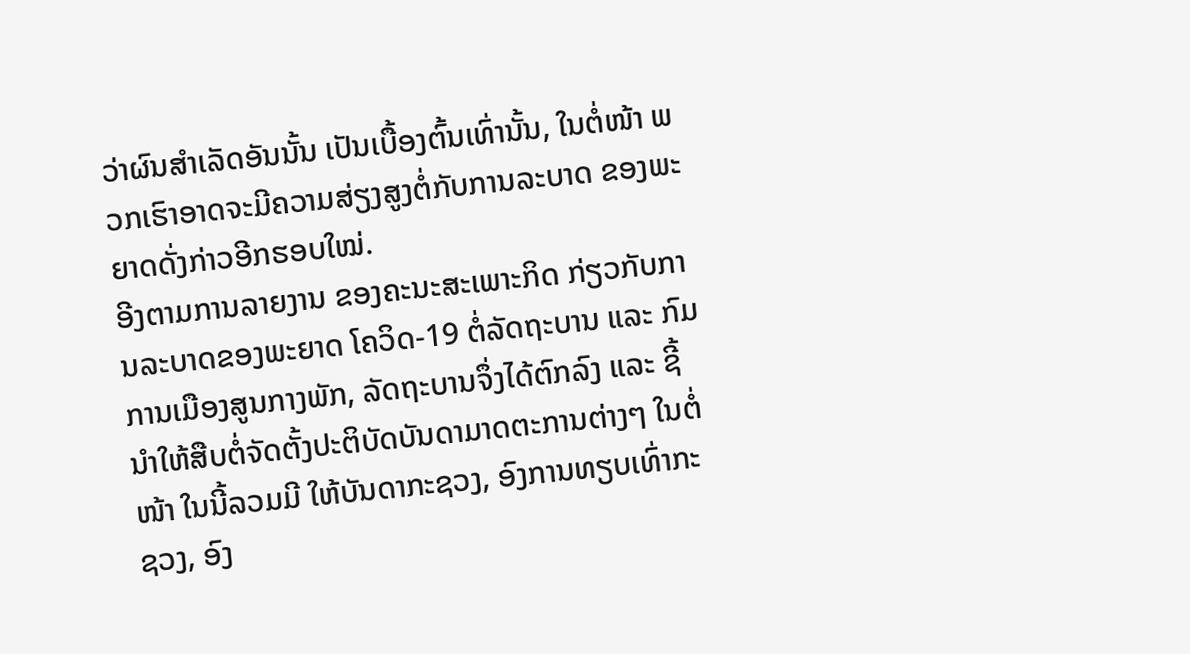ວ່າຜົນສຳເລັດອັນນັ້ນ ເປັນເບື້ອງຕົ້ນເທົ່ານັ້ນ, ໃນຕໍ່ໜ້າ ພວກເຮົາອາດຈະມີຄວາມສ່ຽງສູງຕໍ່ກັບການລະບາດ ຂອງພະຍາດດັ່ງກ່າວອີກຮອບໃໝ່.
ອີງຕາມການລາຍງານ ຂອງຄະນະສະເພາະກິດ ກ່ຽວກັບການລະບາດຂອງພະຍາດ ໂຄວິດ-19 ຕໍ່ລັດຖະບານ ແລະ ກົມການເມືອງສູນກາງພັກ, ລັດຖະບານຈຶ່ງໄດ້ຕົກລົງ ແລະ ຊີ້ນໍາໃຫ້ສືບຕໍ່ຈັດຕັ້ງປະຕິບັດບັນດາມາດຕະການຕ່າງໆ ໃນຕໍ່ໜ້າ ໃນນີ້ລວມມີ ໃຫ້ບັນດາກະຊວງ, ອົງການທຽບເທົ່າກະຊວງ, ອົງ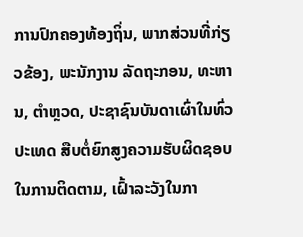ການປົກຄອງທ້ອງຖິ່ນ, ພາກສ່ວນທີ່ກ່ຽວຂ້ອງ, ພະນັກງານ ລັດຖະກອນ, ທະຫານ, ຕຳຫຼວດ, ປະຊາຊົນບັນດາເຜົ່າໃນທົ່ວປະເທດ ສືບຕໍ່ຍົກສູງຄວາມຮັບຜິດຊອບໃນການຕິດຕາມ, ເຝົ້າລະວັງໃນກາ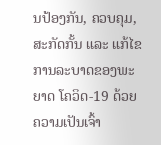ນປ້ອງກັນ, ຄວບຄຸມ, ສະກັດກັ້ນ ແລະ ແກ້ໄຂການລະບາດຂອງພະຍາດ ໂຄວິດ-19 ດ້ວຍຄວາມເປັນເຈົ້າ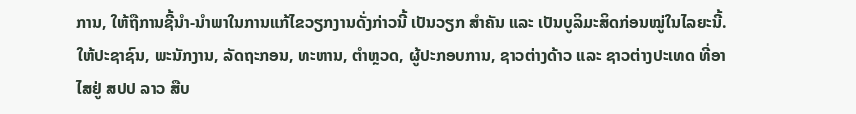ການ, ໃຫ້ຖືການຊີ້ນໍາ-ນໍາພາໃນການແກ້ໄຂວຽກງານດັ່ງກ່າວນີ້ ເປັນວຽກ ສຳຄັນ ແລະ ເປັນບູລິມະສິດກ່ອນໝູ່ໃນໄລຍະນີ້.
ໃຫ້ປະຊາຊົນ, ພະນັກງານ, ລັດຖະກອນ, ທະຫານ, ຕໍາຫຼວດ, ຜູ້ປະກອບການ, ຊາວຕ່າງດ້າວ ແລະ ຊາວຕ່າງປະເທດ ທີ່ອາໄສຢູ່ ສປປ ລາວ ສືບ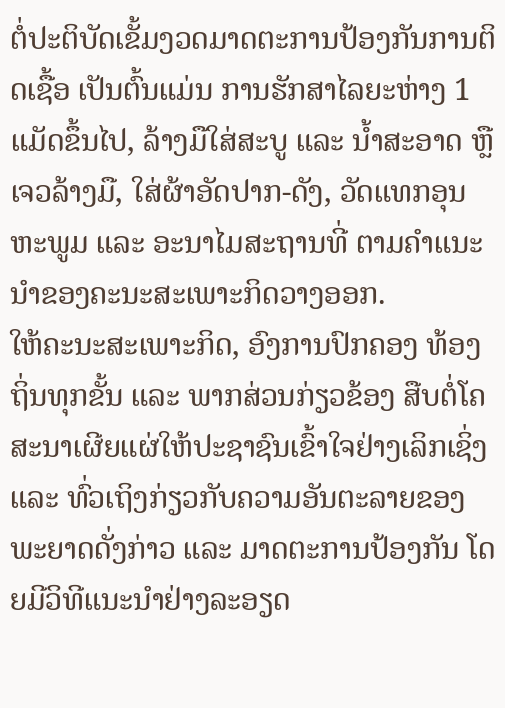ຕໍ່ປະຕິບັດເຂັ້ມງວດມາດຕະການປ້ອງກັນການຕິດເຊື້ອ ເປັນຕົ້ນແມ່ນ ການຮັກສາໄລຍະຫ່າງ 1 ແມັດຂຶ້ນໄປ, ລ້າງມືໃສ່ສະບູ ແລະ ນໍ້າສະອາດ ຫຼື ເຈວລ້າງມື, ໃສ່ຜ້າອັດປາກ-ດັງ, ວັດແທກອຸນຫະພູມ ແລະ ອະນາໄມສະຖານທີ່ ຕາມຄໍາແນະນໍາຂອງຄະນະສະເພາະກິດວາງອອກ.
ໃຫ້ຄະນະສະເພາະກິດ, ອົງການປົກຄອງ ທ້ອງຖິ່ນທຸກຂັ້ນ ແລະ ພາກສ່ວນກ່ຽວຂ້ອງ ສືບຕໍ່ໂຄສະນາເຜີຍແຜ່ໃຫ້ປະຊາຊົນເຂົ້າໃຈຢ່າງເລິກເຊິ່ງ ແລະ ທົ່ວເຖິງກ່ຽວກັບຄວາມອັນຕະລາຍຂອງພະຍາດດັ່ງກ່າວ ແລະ ມາດຕະການປ້ອງກັນ ໂດຍມີວິທີແນະນຳຢ່າງລະອຽດ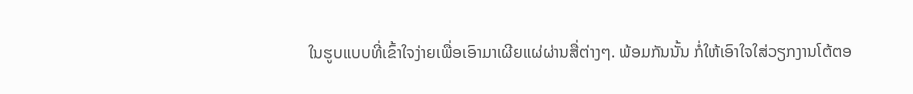ໃນຮູບແບບທີ່ເຂົ້າໃຈງ່າຍເພື່ອເອົາມາເຜີຍແຜ່ຜ່ານສື່ຕ່າງໆ. ພ້ອມກັນນັ້ນ ກໍ່ໃຫ້ເອົາໃຈໃສ່ວຽກງານໂຕ້ຕອ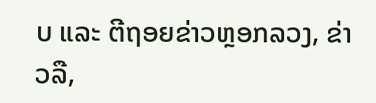ບ ແລະ ຕີຖອຍຂ່າວຫຼອກລວງ, ຂ່າວລື,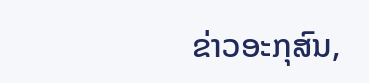ຂ່າວອະກຸສົນ,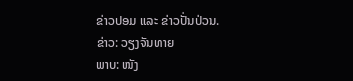ຂ່າວປອມ ແລະ ຂ່າວປັ່ນປ່ວນ.
ຂ່າວ: ວຽງຈັນທາຍ
ພາບ: ໜັງ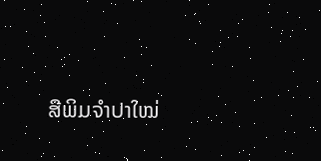ສືພິມຈໍາປາໃໝ່